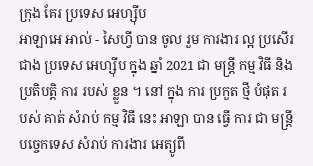ក្រុង គែរ ប្រទេស អេហ្ស៊ីប
អាឡាអេ អាល់ - សៃហ្វី បាន ចូល រួម ការងារ ល្អ ប្រសើរ ជាង ប្រទេស អេហ្ស៊ីប ក្នុង ឆ្នាំ 2021 ជា មន្ត្រី កម្ម វិធី និង ប្រតិបត្តិ ការ របស់ ខ្លួន ។ នៅ ក្នុង ការ ប្រកួត ថ្មី បំផុត របស់ គាត់ សំរាប់ កម្ម វិធី នេះ អាឡា បាន ធ្វើ ការ ជា មន្ត្រី បច្ចេកទេស សំរាប់ ការងារ អេត្យូពី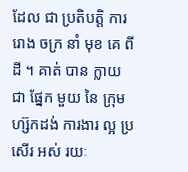ដែល ជា ប្រតិបត្តិ ការ រោង ចក្រ នាំ មុខ គេ ពី ដី ។ គាត់ បាន ក្លាយ ជា ផ្នែក មួយ នៃ ក្រុម ហ្ស៊កដង់ ការងារ ល្អ ប្រសើរ អស់ រយៈ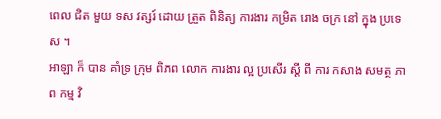ពេល ជិត មួយ ទស វត្សរ៍ ដោយ ត្រួត ពិនិត្យ ការងារ កម្រិត រោង ចក្រ នៅ ក្នុង ប្រទេស ។
អាឡា ក៏ បាន គាំទ្រ ក្រុម ពិភព លោក ការងារ ល្អ ប្រសើរ ស្តី ពី ការ កសាង សមត្ថ ភាព កម្ម វិ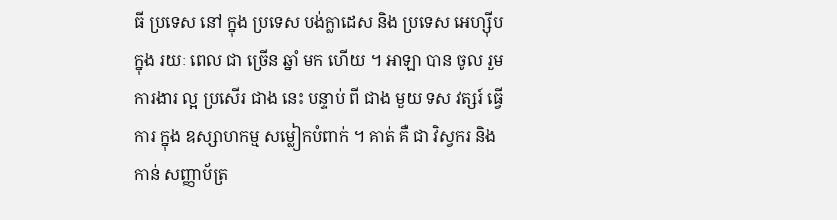ធី ប្រទេស នៅ ក្នុង ប្រទេស បង់ក្លាដេស និង ប្រទេស អេហ្ស៊ីប ក្នុង រយៈ ពេល ជា ច្រើន ឆ្នាំ មក ហើយ ។ អាឡា បាន ចូល រួម ការងារ ល្អ ប្រសើរ ជាង នេះ បន្ទាប់ ពី ជាង មួយ ទស វត្សរ៍ ធ្វើ ការ ក្នុង ឧស្សាហកម្ម សម្លៀកបំពាក់ ។ គាត់ គឺ ជា វិស្វករ និង កាន់ សញ្ញាប័ត្រ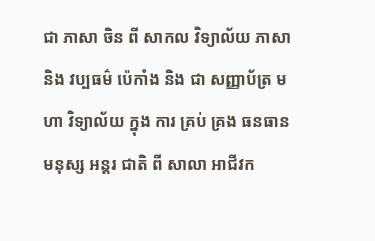ជា ភាសា ចិន ពី សាកល វិទ្យាល័យ ភាសា និង វប្បធម៌ ប៉េកាំង និង ជា សញ្ញាប័ត្រ មហា វិទ្យាល័យ ក្នុង ការ គ្រប់ គ្រង ធនធាន មនុស្ស អន្តរ ជាតិ ពី សាលា អាជីវក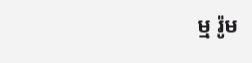ម្ម រ៉ូម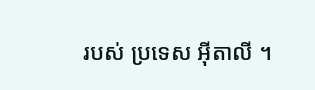របស់ ប្រទេស អ៊ីតាលី ។